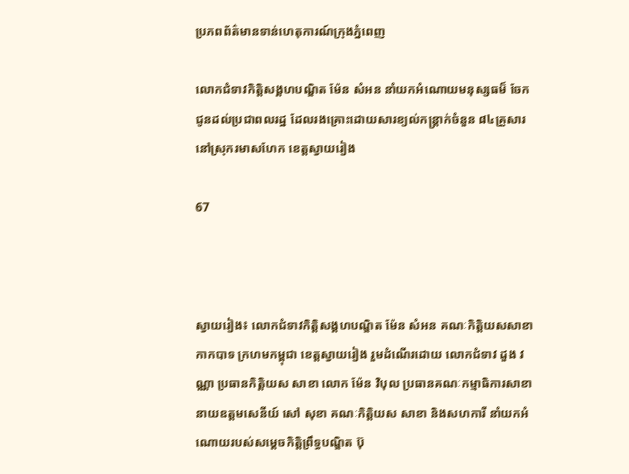ប្រភពព័ត៌មានទាន់ហេតុការណ៍ក្រុងភ្នំពេញ

លោកជំទាវកិត្តិសង្គហបណ្ឌិត ម៉ែន សំអន នាំយកអំណោយមនុស្សធម៏ ចែកជូនដល់ប្រជាពលរដ្ឋ ដែលរងគ្រោះដោយសារខ្យល់កន្ត្រាក់ចំនួន ៨៤គ្រួសារ នៅស្រុករមាសហែក ខេត្តស្វាយរៀង

67



ស្វាយរៀង៖ លោកជំទាវកិត្តិសង្គហបណ្ឌិត ម៉ែន សំអន គណៈកិត្តិយសសាខាកាកបាទ ក្រហមកម្ពុជា ខេត្តស្វាយរៀង រួមដំណើរដោយ លោកជំទាវ ដួង វណ្ណា ប្រធានកិត្តិយស សាខា លោក ម៉ែន វិបុល ប្រធានគណៈកម្មាធិការសាខា នាយឧត្តមសេនីយ៍ សៅ សុខា គណៈកិត្តិយស សាខា និងសហការី នាំយកអំណោយរបស់សម្តេចកិត្តិព្រឹទ្ធបណ្ឌិត ប៊ុ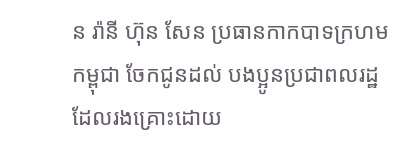ន រ៉ានី ហ៊ុន សែន ប្រធានកាកបាទក្រហមកម្ពុជា ចែកជូនដល់ បងប្អូនប្រជាពលរដ្ឋ ដែលរងគ្រោះដោយ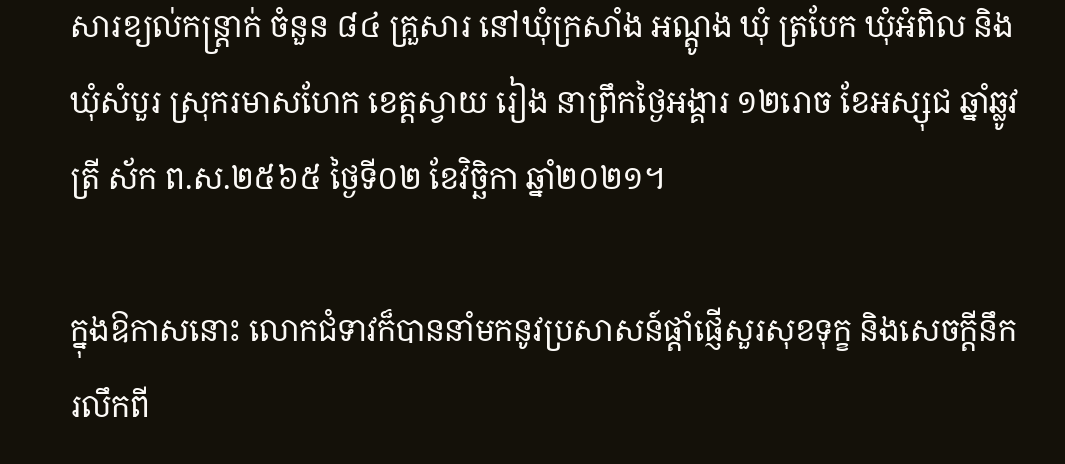សារខ្យល់កន្ត្រាក់ ចំនួន ៨៤ គ្រួសារ នៅឃុំក្រសាំង អណ្តូង ឃុំ ត្របែក ឃុំអំពិល និងឃុំសំបួរ ស្រុករមាសហែក ខេត្តស្វាយ រៀង នាព្រឹកថ្ងៃអង្គារ ១២រោច ខែអស្សុជ ឆ្នាំឆ្លូវ ត្រី ស័ក ព.ស.២៥៦៥ ថ្ងៃទី០២ ខែវិច្ឆិកា ឆ្នាំ២០២១។

ក្នុងឱកាសនោះ លោកជំទាវក៏បាននាំមកនូវប្រសាសន៍ផ្ដាំផ្ញើសួរសុខទុក្ខ និងសេចក្ដីនឹករលឹកពី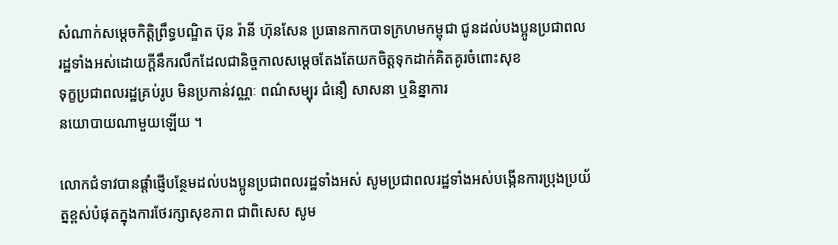សំណាក់សម្ដេចកិត្ដិព្រឹទ្ធបណ្ឌិត ប៊ុន រ៉ានី ហ៊ុនសែន ប្រធានកាកបាទក្រហមកម្ពុជា ជូនដល់បងប្អូនប្រជាពលរដ្ឋទាំងអស់ដោយក្តីនឹករលឹកដែលជានិច្ចកាលសម្ដេចតែងតែយកចិត្តទុកដាក់គិតគូរចំពោះសុខ
ទុក្ខប្រជាពលរដ្ឋគ្រប់រូប មិនប្រកាន់វណ្ណៈ ពណ៌សម្បុរ ជំនឿ សាសនា ឬនិន្នាការ
នយោបាយណាមួយឡើយ ។

លោកជំទាវបានផ្តាំផ្ញើបន្ថែមដល់បងប្អូនប្រជាពលរដ្ឋទាំងអស់ សូមប្រជាពលរដ្ឋទាំងអស់បង្កើនការប្រុងប្រយ័ត្នខ្ពស់បំផុតក្នុងការថែរក្សាសុខភាព ជាពិសេស សូម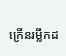ក្រើនរម្លឹកដ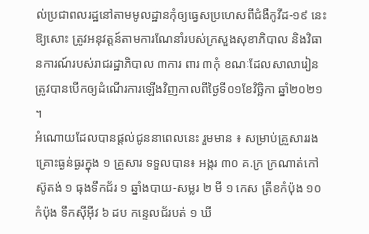ល់ប្រជាពលរដ្ឋនៅតាមមូលដ្ឋានកុំឲ្យធ្វេសប្រហេសពីជំងឺកូវីដ-១៩ នេះឱ្យសោះ ត្រូវអនុវត្តន៍តាមការណែនាំរបស់ក្រសួងសុខាភិបាល និងវិធានការណ៍របស់រាជរដ្ឋាភិបាល ៣ការ ពារ ៣កុំ ខណៈដែលសាលារៀនត្រូវបានបើកឲ្យដំណើរការឡើងវិញកាលពីថ្ងៃទី០១ខែវិច្ឆិកា ឆ្នាំ២០២១ ។
អំណោយដែលបានផ្តល់ជូននាពេលនេះ រួមមាន ៖ សម្រាប់គ្រួសាររងគ្រោះធ្ងន់ធ្ងរក្នុង ១ គ្រួសារ ទទួលបាន៖ អង្ករ ៣០ គ.ក្រ ក្រណាត់កៅស៊ូតង់ ១ ធុងទឹកជ័រ ១ ឆ្នាំងបាយ-សម្លរ ២ មី ១ កេស ត្រីខកំប៉ុង ១០ កំប៉ុង ទឹកស៊ីអ៊ីវ ៦ ដប កន្ទេលជ័របត់ ១ ឃី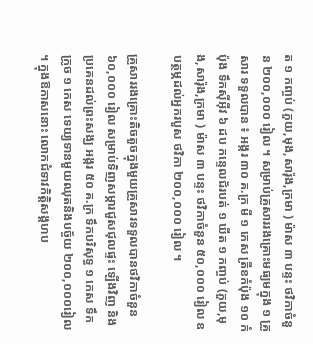ត ១ កញ្ចប់ (ភួយ,មុង,សារ៉ុង,ក្រមា ) ម៉ាស ៣ បន្ទះ ថវិកាចំនួន ២០០,០០០ រៀល ។ សម្រាប់គ្រួសាររងគ្រោះមធ្យមក្នុង ១ គ្រួសារ ទទួលបាន ៖ អង្ករ ៣០ គ.ក្រ មី ១ កេស ត្រីខកំប៉ុង ១០ កំប៉ុង ទឹកស៊ីអ៊ីវ ៦ ដប កន្ទេលជ័របត់ ១ ឃីត ១ កញ្ចប់ (ភួយ,មុង,សារ៉ុង,ក្រមា ) ម៉ាស ៣ បន្ទះ ថវិកាចំនួន ៥០,០០០ រៀល ឧបត្ថម្ភដល់អ្នករបួស ថវិកា ២០០,០០០ រៀល ។

គ្រួសាររងគ្រោះតិចតួចក្នុងមួយគ្រួសារទទួលបានថវិកាចំនួន ៦០,០០០ រៀល សម្រាប់ទិញសម្ភារជួសជុលផ្ទះ ឡើងវិញ និងប្រគេនដល់ព្រះសង្ឃ អង្ករ ៥០ គ.ក្រ ទឹកបរិសុទ្ធ ១ កេស ទឹកក្រូច ១ កេស ទេយ្យទានមួយឈុតនិងបច្ច័យ ២០០,០០០រៀល ។ ក្នុងឱកាសនោះ លោកជំទាវកិត្តិសង្គហប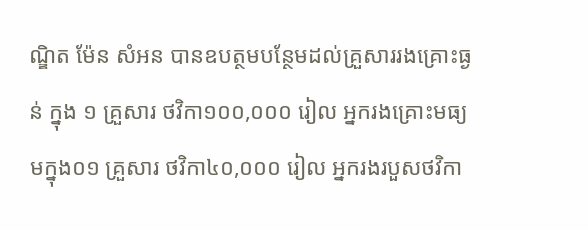ណ្ឌិត ម៉ែន សំអន បានឧបត្ថមបន្ថែមដល់គ្រួសាររងគ្រោះធ្ងន់ ក្នុង ១ គ្រួសារ ថវិកា១០០,០០០ រៀល អ្នករងគ្រោះមធ្យមក្នុង០១ គ្រួសារ ថវិកា៤០,០០០ រៀល អ្នករងរបួសថវិកា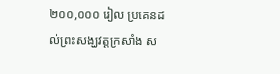២០០,០០០ រៀល ប្រគេនដល់ព្រះសង្ឃវត្តក្រសាំង ស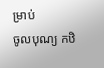ម្រាប់
ចូលបុណ្យ កឋិ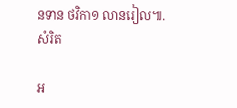នទាន ថវិកា១ លានរៀល៕.
សំរិត

អ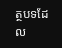ត្ថបទដែល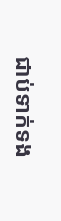ជាប់ទាក់ទង